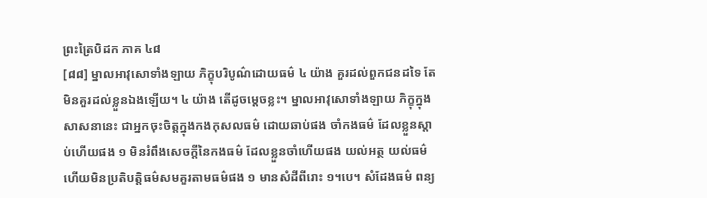ព្រះត្រៃបិដក ភាគ ៤៨
[៨៨] ម្នាលអាវុសោទាំងឡាយ ភិក្ខុបរិបូណ៌ដោយធម៌ ៤ យ៉ាង គួរដល់ពួកជនដទៃ តែមិនគួរដល់ខ្លួនឯងឡើយ។ ៤ យ៉ាង តើដូចម្ដេចខ្លះ។ ម្នាលអាវុសោទាំងឡាយ ភិក្ខុក្នុងសាសនានេះ ជាអ្នកចុះចិត្តក្នុងកងកុសលធម៌ ដោយឆាប់ផង ចាំកងធម៌ ដែលខ្លួនស្ដាប់ហើយផង ១ មិនរំពឹងសេចក្ដីនៃកងធម៌ ដែលខ្លួនចាំហើយផង យល់អត្ថ យល់ធម៌ ហើយមិនប្រតិបត្តិធម៌សមគួរតាមធម៌ផង ១ មានសំដីពីរោះ ១។បេ។ សំដែងធម៌ ពន្យ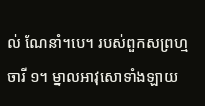ល់ ណែនាំ។បេ។ របស់ពួកសព្រហ្មចារី ១។ ម្នាលអាវុសោទាំងឡាយ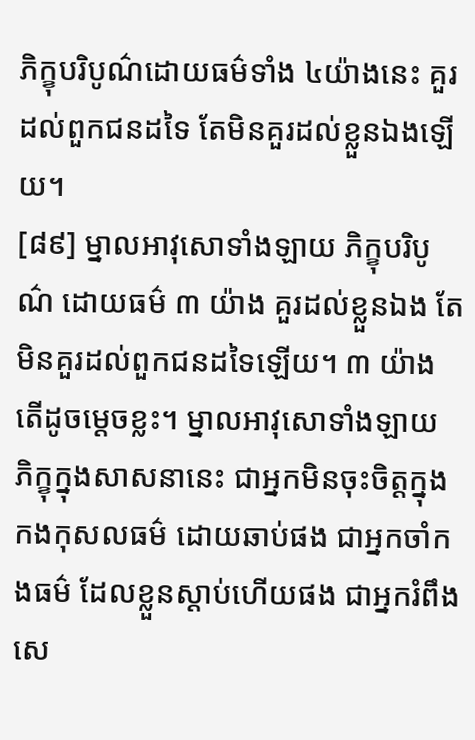ភិក្ខុបរិបូណ៌ដោយធម៌ទាំង ៤យ៉ាងនេះ គួរដល់ពួកជនដទៃ តែមិនគួរដល់ខ្លួនឯងឡើយ។
[៨៩] ម្នាលអាវុសោទាំងឡាយ ភិក្ខុបរិបូណ៌ ដោយធម៌ ៣ យ៉ាង គួរដល់ខ្លួនឯង តែមិនគួរដល់ពួកជនដទៃឡើយ។ ៣ យ៉ាង តើដូចម្ដេចខ្លះ។ ម្នាលអាវុសោទាំងឡាយ ភិក្ខុក្នុងសាសនានេះ ជាអ្នកមិនចុះចិត្តក្នុងកងកុសលធម៌ ដោយឆាប់ផង ជាអ្នកចាំកងធម៌ ដែលខ្លួនស្ដាប់ហើយផង ជាអ្នករំពឹងសេ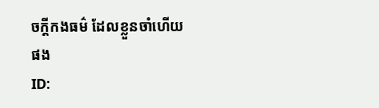ចក្ដីកងធម៌ ដែលខ្លួនចាំហើយផង
ID: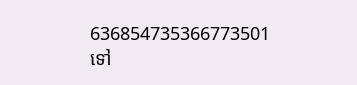636854735366773501
ទៅ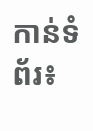កាន់ទំព័រ៖